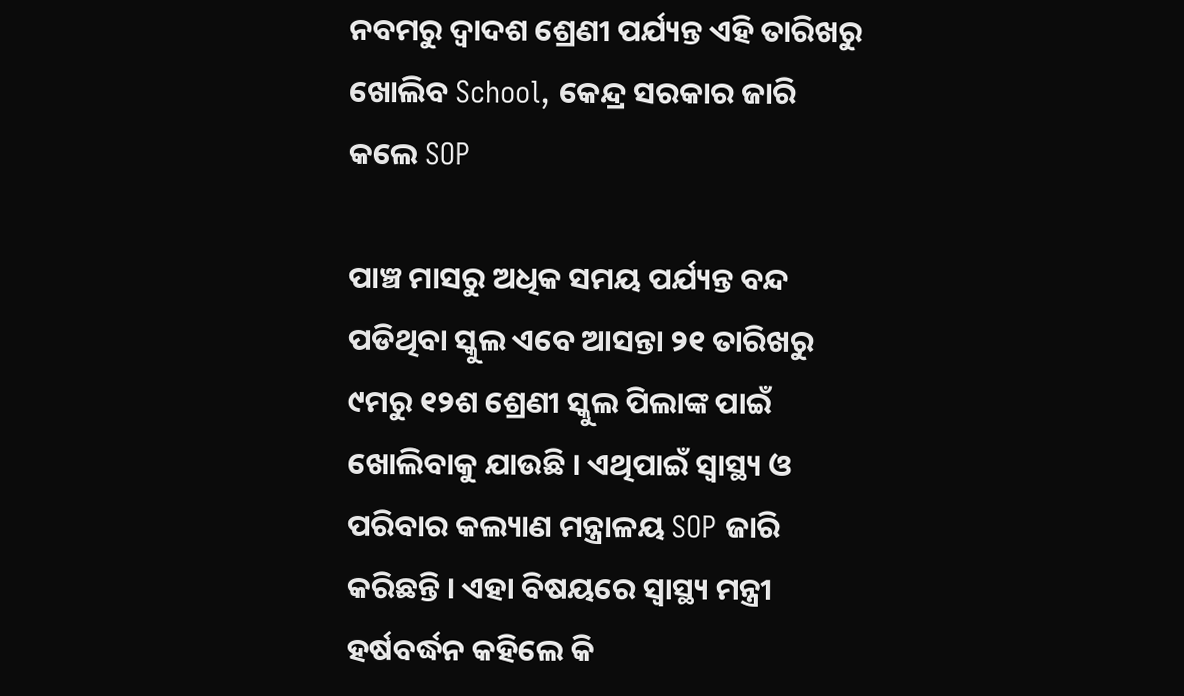ନବମରୁ ଦ୍ଵାଦଶ ଶ୍ରେଣୀ ପର୍ଯ୍ୟନ୍ତ ଏହି ତାରିଖରୁ ଖୋଲିବ School, କେନ୍ଦ୍ର ସରକାର ଜାରି କଲେ SOP

ପାଞ୍ଚ ମାସରୁ ଅଧିକ ସମୟ ପର୍ଯ୍ୟନ୍ତ ବନ୍ଦ ପଡିଥିବା ସ୍କୁଲ ଏବେ ଆସନ୍ତା ୨୧ ତାରିଖରୁ ୯ମରୁ ୧୨ଶ ଶ୍ରେଣୀ ସ୍କୁଲ ପିଲାଙ୍କ ପାଇଁ ଖୋଲିବାକୁ ଯାଉଛି । ଏଥିପାଇଁ ସ୍ୱାସ୍ଥ୍ୟ ଓ ପରିବାର କଲ୍ୟାଣ ମନ୍ତ୍ରାଳୟ SOP ଜାରି କରିଛନ୍ତି । ଏହା ବିଷୟରେ ସ୍ୱାସ୍ଥ୍ୟ ମନ୍ତ୍ରୀ ହର୍ଷବର୍ଦ୍ଧନ କହିଲେ କି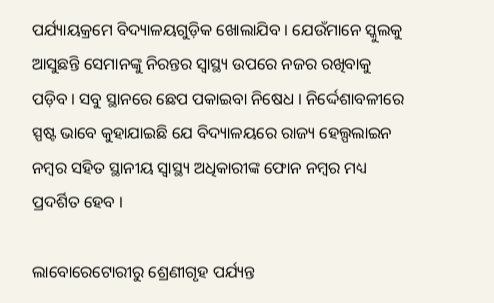ପର୍ଯ୍ୟାୟକ୍ରମେ ବିଦ୍ୟାଳୟଗୁଡ଼ିକ ଖୋଲାଯିବ । ଯେଉଁମାନେ ସ୍କୁଲକୁ ଆସୁଛନ୍ତି ସେମାନଙ୍କୁ ନିରନ୍ତର ସ୍ୱାସ୍ଥ୍ୟ ଉପରେ ନଜର ରଖିବାକୁ ପଡ଼ିବ । ସବୁ ସ୍ଥାନରେ ଛେପ ପକାଇବା ନିଷେଧ । ନିର୍ଦ୍ଦେଶାବଳୀରେ ସ୍ପଷ୍ଟ ଭାବେ କୁହାଯାଇଛି ଯେ ବିଦ୍ୟାଳୟରେ ରାଜ୍ୟ ହେଲ୍ପଲାଇନ ନମ୍ବର ସହିତ ସ୍ଥାନୀୟ ସ୍ୱାସ୍ଥ୍ୟ ଅଧିକାରୀଙ୍କ ଫୋନ ନମ୍ବର ମଧ୍ୟ ପ୍ରଦର୍ଶିତ ହେବ ।

ଲାବୋରେଟୋରୀରୁ ଶ୍ରେଣୀଗୃହ ପର୍ଯ୍ୟନ୍ତ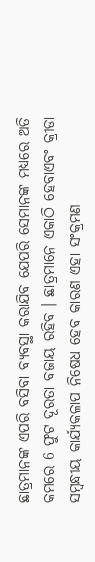ଛାତ୍ରମାନଙ୍କ ଏପରି ବସିବା ବ୍ୟବସ୍ଥା କରାଯିବ ଯେପରି ସେମାନଙ୍କ ମଧ୍ୟରେ ଅତି କମରେ 6 ଫୁଟ ଦୂରତା ବଜାୟ ରହିବ । ଛାତ୍ରମାନେ ଏକାଠି ହେବାଏବଂ କ୍ରୀଡା ସମ୍ବନ୍ଧୀୟ କାର୍ଯ୍ୟକଳାପ ନିଷେଧ ହେବ କାରଣ ଏହା ସଂକ୍ରମଣ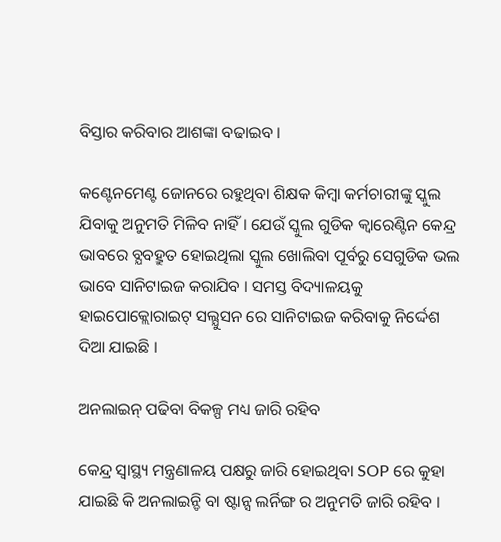ବିସ୍ତାର କରିବାର ଆଶଙ୍କା ବଢାଇବ ।

କଣ୍ଟେନମେଣ୍ଟ ଜୋନରେ ରହୁଥିବା ଶିକ୍ଷକ କିମ୍ବା କର୍ମଚାରୀଙ୍କୁ ସ୍କୁଲ ଯିବାକୁ ଅନୁମତି ମିଳିବ ନାହିଁ । ଯେଉଁ ସ୍କୁଲ ଗୁଡିକ କ୍ଵାରେଣ୍ଟିନ କେନ୍ଦ୍ର ଭାବରେ ବ୍ଯବହ୍ରୁତ ହୋଇଥିଲା ସ୍କୁଲ ଖୋଲିବା ପୂର୍ବରୁ ସେଗୁଡିକ ଭଲ ଭାବେ ସାନିଟାଇଜ କରାଯିବ । ସମସ୍ତ ବିଦ୍ୟାଳୟକୁ ହାଇପୋକ୍ଲୋରାଇଟ୍ ସଲ୍ଯୁସନ ରେ ସାନିଟାଇଜ କରିବାକୁ ନିର୍ଦ୍ଦେଶ ଦିଆ ଯାଇଛି ।

ଅନଲାଇନ୍ ପଢିବା ବିକଳ୍ପ ମଧ୍ୟ ଜାରି ରହିବ

କେନ୍ଦ୍ର ସ୍ୱାସ୍ଥ୍ୟ ମନ୍ତ୍ରଣାଳୟ ପକ୍ଷରୁ ଜାରି ହୋଇଥିବା SOP ରେ କୁହା ଯାଇଛି କି ଅନଲାଇନ୍ଡି ବା ଷ୍ଟାନ୍ସ ଲର୍ନିଙ୍ଗ ର ଅନୁମତି ଜାରି ରହିବ ।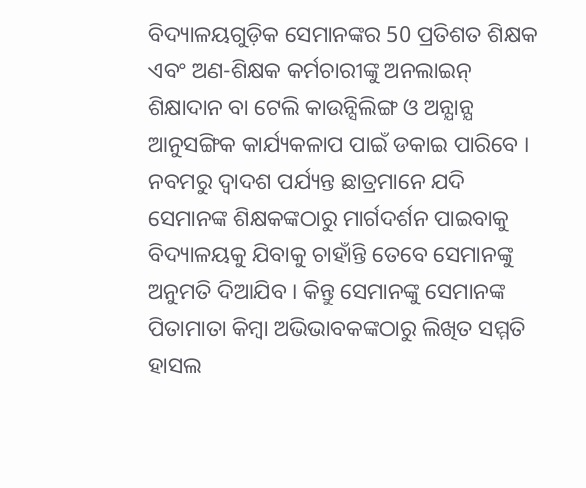ବିଦ୍ୟାଳୟଗୁଡ଼ିକ ସେମାନଙ୍କର 50 ପ୍ରତିଶତ ଶିକ୍ଷକ ଏବଂ ଅଣ-ଶିକ୍ଷକ କର୍ମଚାରୀଙ୍କୁ ଅନଲାଇନ୍ ଶିକ୍ଷାଦାନ ବା ଟେଲି କାଉନ୍ସିଲିଙ୍ଗ ଓ ଅନ୍ଯାନ୍ଯ ଆନୁସଙ୍ଗିକ କାର୍ଯ୍ୟକଳାପ ପାଇଁ ଡକାଇ ପାରିବେ । ନବମରୁ ଦ୍ୱାଦଶ ପର୍ଯ୍ୟନ୍ତ ଛାତ୍ରମାନେ ଯଦି ସେମାନଙ୍କ ଶିକ୍ଷକଙ୍କଠାରୁ ମାର୍ଗଦର୍ଶନ ପାଇବାକୁ ବିଦ୍ୟାଳୟକୁ ଯିବାକୁ ଚାହାଁନ୍ତି ତେବେ ସେମାନଙ୍କୁ ଅନୁମତି ଦିଆଯିବ । କିନ୍ତୁ ସେମାନଙ୍କୁ ସେମାନଙ୍କ ପିତାମାତା କିମ୍ବା ଅଭିଭାବକଙ୍କଠାରୁ ଲିଖିତ ସମ୍ମତି ହାସଲ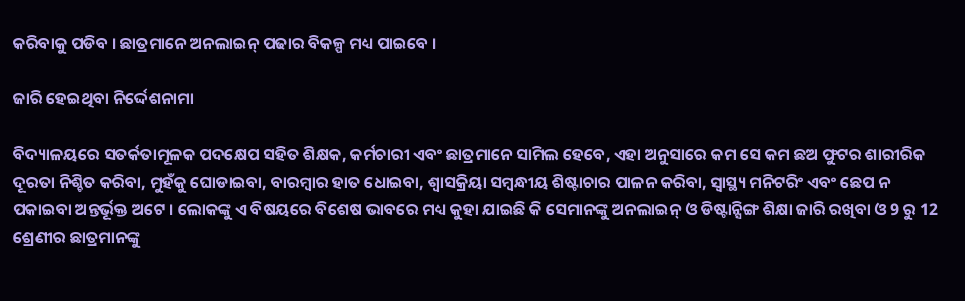କରିବାକୁ ପଡିବ । ଛାତ୍ରମାନେ ଅନଲାଇନ୍ ପଢାର ବିକଳ୍ପ ମଧ୍ୟ ପାଇବେ ।

ଜାରି ହେଇଥିବା ନିର୍ଦ୍ଦେଶନାମା

ବିଦ୍ୟାଳୟରେ ସତର୍କତାମୂଳକ ପଦକ୍ଷେପ ସହିତ ଶିକ୍ଷକ, କର୍ମଚାରୀ ଏବଂ ଛାତ୍ରମାନେ ସାମିଲ ହେବେ, ଏହା ଅନୁସାରେ କମ ସେ କମ ଛଅ ଫୁଟର ଶାରୀରିକ ଦୂରତା ନିଶ୍ଚିତ କରିବା, ମୁହଁକୁ ଘୋଡାଇବା, ବାରମ୍ବାର ହାତ ଧୋଇବା, ଶ୍ୱାସକ୍ରିୟା ସମ୍ବନ୍ଧୀୟ ଶିଷ୍ଟାଚାର ପାଳନ କରିବା, ସ୍ୱାସ୍ଥ୍ୟ ମନିଟରିଂ ଏବଂ ଛେପ ନ ପକାଇବା ଅନ୍ତର୍ଭୂକ୍ତ ଅଟେ । ଲୋକଙ୍କୁ ଏ ବିଷୟରେ ବିଶେଷ ଭାବରେ ମଧ୍ୟ କୁହା ଯାଇଛି କି ସେମାନଙ୍କୁ ଅନଲାଇନ୍ ଓ ଡିଷ୍ଟାନ୍ସିଙ୍ଗ ଶିକ୍ଷା ଜାରି ରଖିବା ଓ 9 ରୁ 12 ଶ୍ରେଣୀର ଛାତ୍ରମାନଙ୍କୁ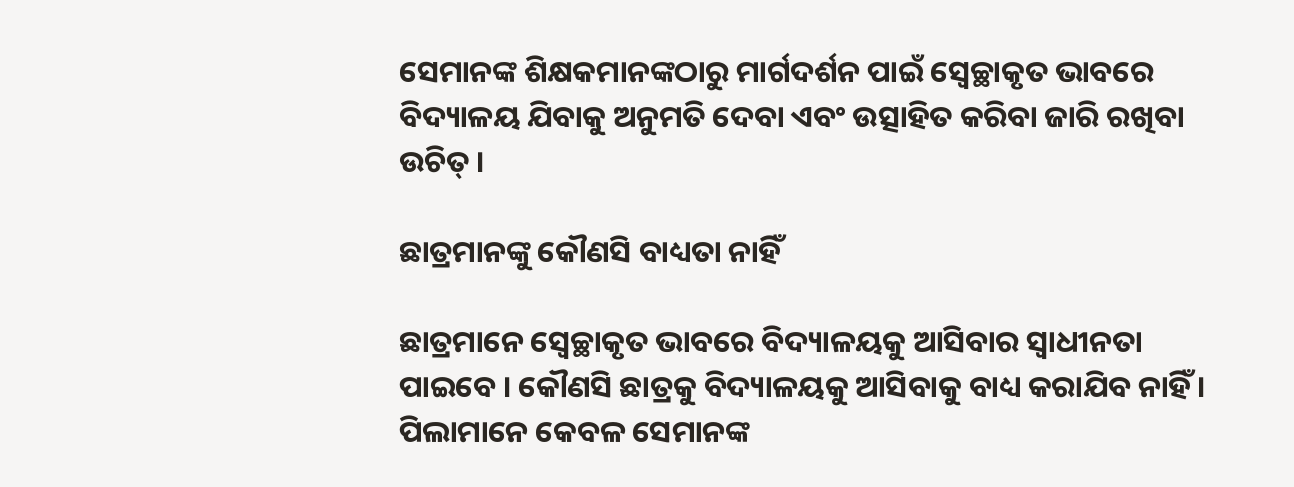ସେମାନଙ୍କ ଶିକ୍ଷକମାନଙ୍କଠାରୁ ମାର୍ଗଦର୍ଶନ ପାଇଁ ସ୍ବେଚ୍ଛାକୃତ ଭାବରେ ବିଦ୍ୟାଳୟ ଯିବାକୁ ଅନୁମତି ଦେବା ଏବଂ ଉତ୍ସାହିତ କରିବା ଜାରି ରଖିବା ଉଚିତ୍ ।

ଛାତ୍ରମାନଙ୍କୁ କୌଣସି ବାଧ୍ୟତା ନାହିଁ

ଛାତ୍ରମାନେ ସ୍ବେଚ୍ଛାକୃତ ଭାବରେ ବିଦ୍ୟାଳୟକୁ ଆସିବାର ସ୍ଵାଧୀନତା ପାଇବେ । କୌଣସି ଛାତ୍ରକୁ ବିଦ୍ୟାଳୟକୁ ଆସିବାକୁ ବାଧ୍ୟ କରାଯିବ ନାହିଁ । ପିଲାମାନେ କେବଳ ସେମାନଙ୍କ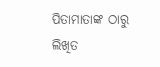ପିତାମାତାଙ୍କ ଠାରୁ ଲିଖିତ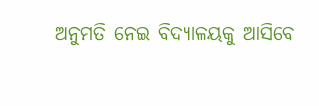ଅନୁମତି ନେଇ ବିଦ୍ୟାଳୟକୁ ଆସିବେ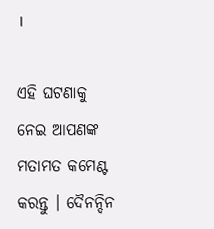।

ଏହି ଘଟଣାକୁ ନେଇ ଆପଣଙ୍କ ମତାମତ କମେଣ୍ଟ କରନ୍ତୁ । ଦୈନନ୍ଦିନ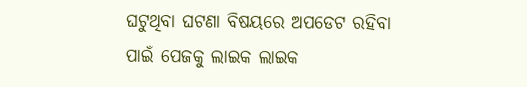ଘଟୁଥିବା ଘଟଣା ବିଷୟରେ ଅପଡେଟ ରହିବା ପାଇଁ ପେଜକୁ ଲାଇକ ଲାଇକ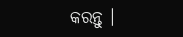କରନ୍ତୁ ।